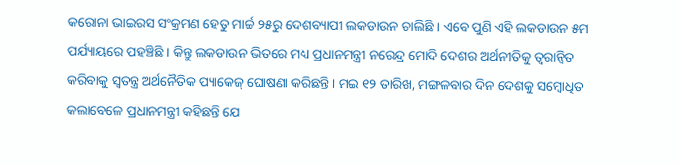କରୋନା ଭାଇରସ ସଂକ୍ରମଣ ହେତୁ ମାର୍ଚ୍ଚ ୨୫ରୁ ଦେଶବ୍ୟାପୀ ଲକଡାଉନ ଚାଲିଛି । ଏବେ ପୁଣି ଏହି ଲକଡାଉନ ୫ମ ପର୍ଯ୍ୟାୟରେ ପହଞ୍ଚିଛି । କିନ୍ତୁ ଲକଡାଉନ ଭିତରେ ମଧ୍ୟ ପ୍ରଧାନମନ୍ତ୍ରୀ ନରେନ୍ଦ୍ର ମୋଦି ଦେଶର ଅର୍ଥନୀତିକୁ ତ୍ୱରାନ୍ୱିତ କରିବାକୁ ସ୍ୱତନ୍ତ୍ର ଅର୍ଥନୈତିକ ପ୍ୟାକେଜ୍ ଘୋଷଣା କରିଛନ୍ତି । ମଇ ୧୨ ତାରିଖ, ମଙ୍ଗଳବାର ଦିନ ଦେଶକୁ ସମ୍ବୋଧିତ କଲାବେଳେ ପ୍ରଧାନମନ୍ତ୍ରୀ କହିଛନ୍ତି ଯେ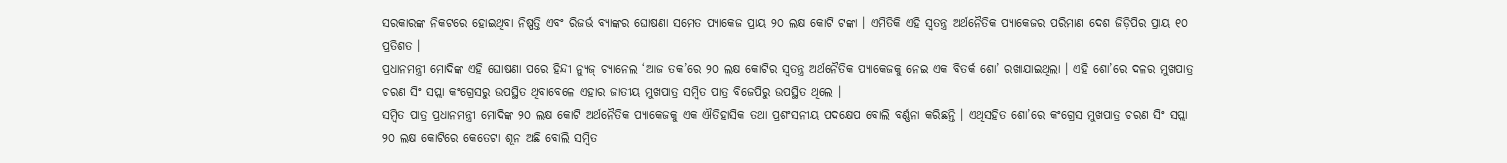ସରକାରଙ୍କ ନିକଟରେ ହୋଇଥିବା ନିଷ୍ପତ୍ତି ଏବଂ ରିଜର୍ଭ ବ୍ୟାଙ୍କର ଘୋଷଣା ସମେତ ପ୍ୟାକେଜ ପ୍ରାୟ ୨୦ ଲକ୍ଷ କୋଟି ଟଙ୍କା । ଏମିତିକି ଏହି ସ୍ୱତନ୍ତ୍ର ଅର୍ଥନୈତିକ ପ୍ୟାକେଜର ପରିମାଣ ଦେଶ ଜିଡ଼ିପିର ପ୍ରାୟ ୧୦ ପ୍ରତିଶତ ।
ପ୍ରଧାନମନ୍ତ୍ରୀ ମୋଦିଙ୍କ ଏହି ଘୋଷଣା ପରେ ହିନ୍ଦୀ ନ୍ୟୁଜ୍ ଚ୍ୟାନେଲ ‘ଆଜ ତକ’ରେ ୨୦ ଲକ୍ଷ କୋଟିର ସ୍ୱତନ୍ତ୍ର ଅର୍ଥନୈତିକ ପ୍ୟାକେଜକୁ ନେଇ ଏକ ବିତର୍କ ଶୋ’ ରଖାଯାଇଥିଲା । ଏହି ଶୋ’ରେ ଦଳର ମୁଖପାତ୍ର ଚରଣ ସିଂ ସପ୍ଲା କଂଗ୍ରେସରୁ ଉପସ୍ଥିତ ଥିବାବେଳେ ଏହାର ଜାତୀୟ ମୁଖପାତ୍ର ସମ୍ବିତ ପାତ୍ର ବିଜେପିରୁ ଉପସ୍ଥିତ ଥିଲେ ।
ସମ୍ବିତ ପାତ୍ର ପ୍ରଧାନମନ୍ତ୍ରୀ ମୋଦିଙ୍କ ୨୦ ଲକ୍ଷ କୋଟି ଅର୍ଥନୈତିକ ପ୍ୟାକେଜକୁ ଏକ ଐତିହାସିକ ତଥା ପ୍ରଶଂସନୀୟ ପଦକ୍ଷେପ ବୋଲି ବର୍ଣ୍ଣନା କରିଛନ୍ତି । ଏଥିସହିତ ଶୋ’ରେ କଂଗ୍ରେସ ମୁଖପାତ୍ର ଚରଣ ସିଂ ସପ୍ଲା ୨୦ ଲକ୍ଷ କୋଟିରେ କେତେଟା ଶୂନ ଅଛି ବୋଲି ସମ୍ବିତ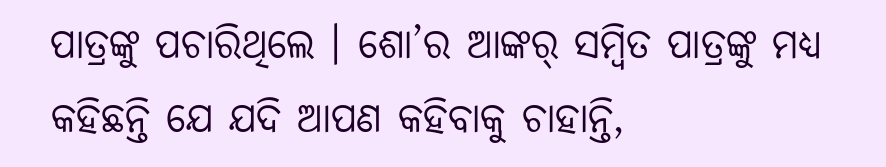ପାତ୍ରଙ୍କୁ ପଚାରିଥିଲେ । ଶୋ’ର ଆଙ୍କର୍ ସମ୍ବିତ ପାତ୍ରଙ୍କୁ ମଧ୍ୟ କହିଛନ୍ତି ଯେ ଯଦି ଆପଣ କହିବାକୁ ଚାହାନ୍ତି,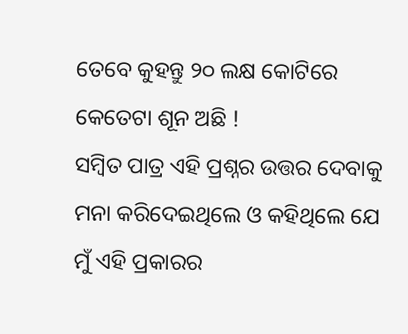ତେବେ କୁହନ୍ତୁ ୨୦ ଲକ୍ଷ କୋଟିରେ କେତେଟା ଶୂନ ଅଛି !
ସମ୍ବିତ ପାତ୍ର ଏହି ପ୍ରଶ୍ନର ଉତ୍ତର ଦେବାକୁ ମନା କରିଦେଇଥିଲେ ଓ କହିଥିଲେ ଯେ ମୁଁ ଏହି ପ୍ରକାରର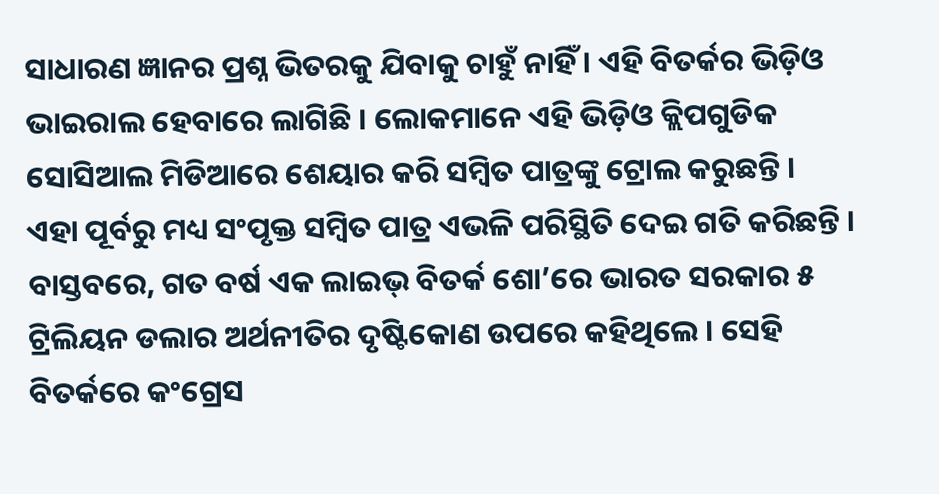ସାଧାରଣ ଜ୍ଞାନର ପ୍ରଶ୍ନ ଭିତରକୁ ଯିବାକୁ ଚାହୁଁ ନାହିଁ । ଏହି ବିତର୍କର ଭିଡ଼ିଓ ଭାଇରାଲ ହେବାରେ ଲାଗିଛି । ଲୋକମାନେ ଏହି ଭିଡ଼ିଓ କ୍ଲିପଗୁଡିକ ସୋସିଆଲ ମିଡିଆରେ ଶେୟାର କରି ସମ୍ବିତ ପାତ୍ରଙ୍କୁ ଟ୍ରୋଲ କରୁଛନ୍ତି ।
ଏହା ପୂର୍ବରୁ ମଧ୍ୟ ସଂପୃକ୍ତ ସମ୍ବିତ ପାତ୍ର ଏଭଳି ପରିସ୍ଥିତି ଦେଇ ଗତି କରିଛନ୍ତି । ବାସ୍ତବରେ, ଗତ ବର୍ଷ ଏକ ଲାଇଭ୍ ବିତର୍କ ଶୋ’ରେ ଭାରତ ସରକାର ୫ ଟ୍ରିଲିୟନ ଡଲାର ଅର୍ଥନୀତିର ଦୃଷ୍ଟିକୋଣ ଉପରେ କହିଥିଲେ । ସେହି ବିତର୍କରେ କଂଗ୍ରେସ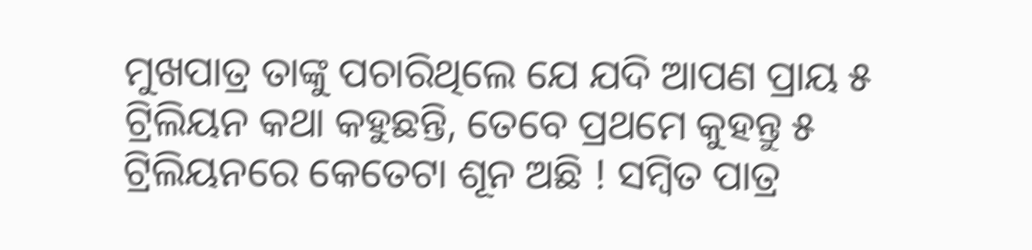ମୁଖପାତ୍ର ତାଙ୍କୁ ପଚାରିଥିଲେ ଯେ ଯଦି ଆପଣ ପ୍ରାୟ ୫ ଟ୍ରିଲିୟନ କଥା କହୁଛନ୍ତି, ତେବେ ପ୍ରଥମେ କୁହନ୍ତୁ ୫ ଟ୍ରିଲିୟନରେ କେତେଟା ଶୂନ ଅଛି ! ସମ୍ବିତ ପାତ୍ର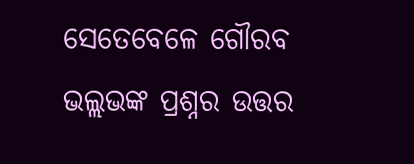ସେତେବେଳେ ଗୌରବ ଭଲ୍ଲଭଙ୍କ ପ୍ରଶ୍ନର ଉତ୍ତର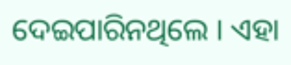ଦେଇପାରିନଥିଲେ । ଏହା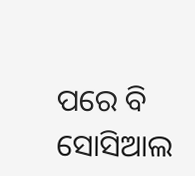ପରେ ବି ସୋସିଆଲ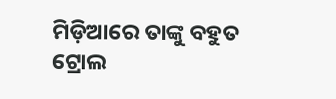ମିଡ଼ିଆରେ ତାଙ୍କୁ ବହୁତ ଟ୍ରୋଲ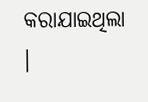କରାଯାଇଥିଲା ।